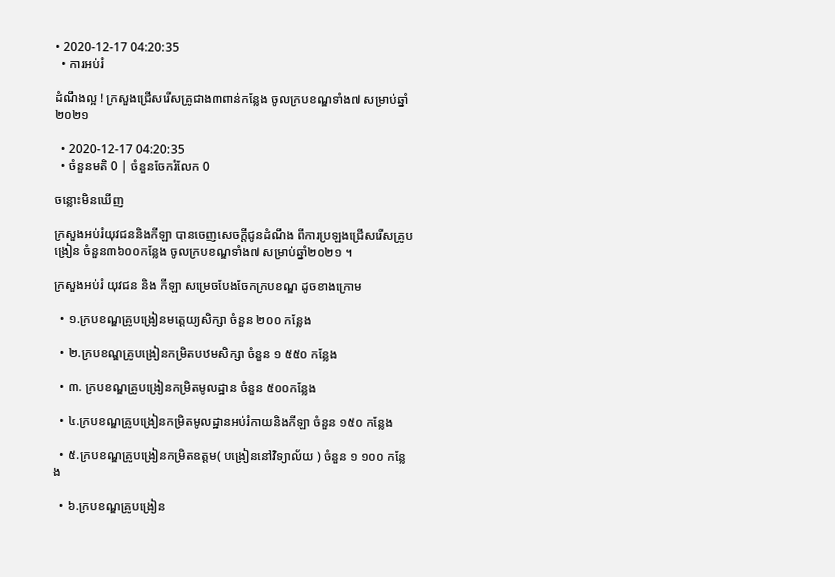• 2020-12-17 04:20:35
  • ការអប់រំ

ដំណឹងល្អ ! ក្រសួងជ្រើសរើសគ្រូជាង៣ពាន់កន្លែង ចូលក្របខណ្ឌទាំង៧ សម្រាប់ឆ្នាំ២០២១

  • 2020-12-17 04:20:35
  • ចំនួនមតិ 0 | ចំនួនចែករំលែក 0

ចន្លោះមិនឃើញ

ក្រសួងអប់រំយុវជននិងកីឡា បានចេញសេចក្តីជូនដំណឹង ពីការប្រឡងជ្រើសរើសគ្រូបង្រៀន ចំនួន៣៦០០កន្លែង ចូលក្របខណ្ឌទាំង៧ សម្រាប់ឆ្នាំ២០២១ ។

ក្រសួងអប់រំ យុវជន និង កីឡា សម្រេចបែងចែកក្របខណ្ឌ ដូចខាងក្រោម

  • ១.ក្របខណ្ឌគ្រូបង្រៀនមត្តេយ្យសិក្សា ចំនួន ២០០ កន្លែង

  • ២.ក្របខណ្ឌគ្រូបង្រៀនកម្រិតបឋមសិក្សា ចំនួន ១ ៥៥០ កន្លែង

  • ៣. ក្របខណ្ឌគ្រូបង្រៀនកម្រិតមូលដ្ឋាន ចំនួន ៥០០កន្លែង

  • ៤.ក្របខណ្ឌគ្រូបង្រៀនកម្រិតមូលដ្ឋានអប់រំកាយនិងកីឡា ចំនួន ១៥០ កន្លែង

  • ៥.ក្របខណ្ឌគ្រូបង្រៀនកម្រិតឧត្តម( បង្រៀននៅវិទ្យាល័យ ) ចំនួន ១ ១០០ កន្លែង

  • ៦.ក្របខណ្ឌគ្រូបង្រៀន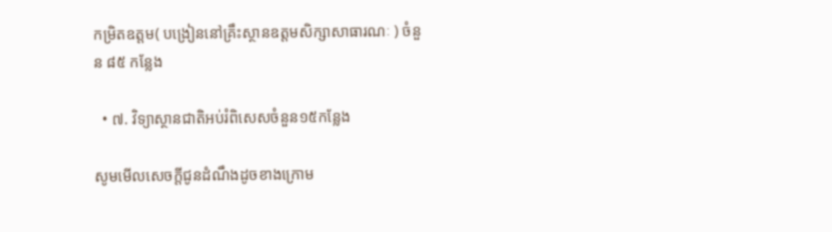កម្រិតឧត្តម( បង្រៀននៅគ្រឹះស្ថានឧត្តមសិក្សាសាធារណៈ ) ចំនួន ៨៥ កន្លែង

  • ៧. វិទ្យាស្ថានជាតិអប់រំពិសេសចំនួន១៥កន្លែង

សូមមើលសេចក្តីជូនដំណឹងដូចខាងក្រោម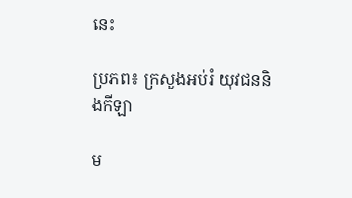នេះ

ប្រភព៖ ក្រសួងអប់រំ យុវជននិងកីឡា

ម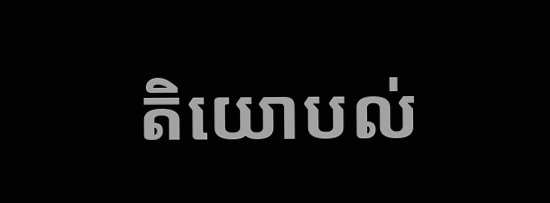តិយោបល់